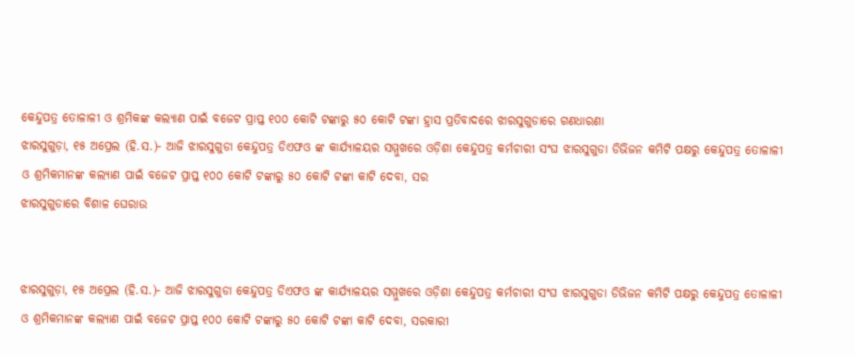କେନ୍ଦୁପତ୍ର ତୋଳାଳୀ ଓ ଶ୍ରମିକଙ୍କ କଲ୍ୟାଣ ପାଇଁ ବଜେଟ ପ୍ରାପ୍ତ ୧୦୦ କୋଟି ଟଙ୍କାରୁ ୫୦ କୋଟି ଟଙ୍କା ହ୍ରାସ ପ୍ରତିବାଦରେ ଝାରସୁଗୁଡାରେ ଗଣଧାରଣା
ଝାରସୁଗୁଡ଼ା, ୧୫ ଅପ୍ରେଲ (ହି.ସ.)- ଆଜି ଝାରସୁଗୁଡା କେନ୍ଦୁପତ୍ର ଡିଏଫଓ ଙ୍କ କାର୍ଯ୍ୟାଳୟର ସମ୍ମୁଖରେ ଓଡ଼ିଶା କେନ୍ଦୁପତ୍ର କର୍ମଚାରୀ ସଂଘ ଝାରସୁଗୁଡା ଡିଭିଜନ କମିଟି ପକ୍ଷରୁ କେନ୍ଦୁପତ୍ର ତୋଳାଳୀ ଓ ଶ୍ରମିକମାନଙ୍କ କଲ୍ୟାଣ ପାଇଁ ବଜେଟ ପ୍ରାପ୍ତ ୧୦୦ କୋଟି ଟଙ୍କାରୁ ୫୦ କୋଟି ଟଙ୍କା କାଟି ଦେବା, ସର
ଝାରସୁଗୁଡାରେ ବିଶାଳ ଘେରାଉ


ଝାରସୁଗୁଡ଼ା, ୧୫ ଅପ୍ରେଲ (ହି.ସ.)- ଆଜି ଝାରସୁଗୁଡା କେନ୍ଦୁପତ୍ର ଡିଏଫଓ ଙ୍କ କାର୍ଯ୍ୟାଳୟର ସମ୍ମୁଖରେ ଓଡ଼ିଶା କେନ୍ଦୁପତ୍ର କର୍ମଚାରୀ ସଂଘ ଝାରସୁଗୁଡା ଡିଭିଜନ କମିଟି ପକ୍ଷରୁ କେନ୍ଦୁପତ୍ର ତୋଳାଳୀ ଓ ଶ୍ରମିକମାନଙ୍କ କଲ୍ୟାଣ ପାଇଁ ବଜେଟ ପ୍ରାପ୍ତ ୧୦୦ କୋଟି ଟଙ୍କାରୁ ୫୦ କୋଟି ଟଙ୍କା କାଟି ଦେବା, ସରକାରୀ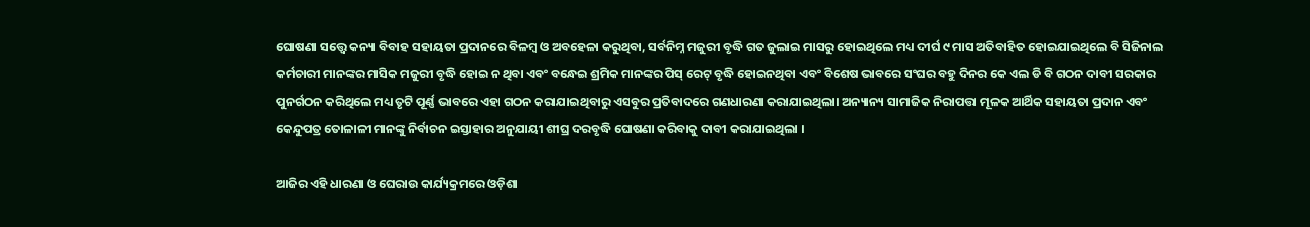ଘୋଷଣା ସତ୍ତ୍ୱେ କନ୍ୟା ବିବାହ ସହାୟତା ପ୍ରଦାନରେ ବିଳମ୍ୱ ଓ ଅବହେଳା କରୁଥିବା, ସର୍ବନିମ୍ନ ମଜୁରୀ ବୃଦ୍ଧି ଗତ ଜୁଲାଇ ମାସରୁ ହୋଇଥିଲେ ମଧ୍ୟ ଦୀର୍ଘ ୯ ମାସ ଅତିବାହିତ ହୋଇଯାଇଥିଲେ ବି ସିଜିନାଲ କର୍ମଚାରୀ ମାନଙ୍କର ମାସିକ ମଜୁରୀ ବୃଦ୍ଧି ହୋଇ ନ ଥିବା ଏବଂ ବନ୍ଧେଇ ଶ୍ରମିକ ମାନଙ୍କର ପିସ୍ ରେଟ୍ ବୃଦ୍ଧି ହୋଇନଥିବା ଏବଂ ବିଶେଷ ଭାବରେ ସଂଘର ବହୁ ଦିନର କେ ଏଲ ଡି ବି ଗଠନ ଦାବୀ ସରକାର ପୁନର୍ଗଠନ କରିଥିଲେ ମଧ୍ୟ ତୃଟି ପୂର୍ଣ୍ଣ ଭାବରେ ଏହା ଗଠନ କରାଯାଇଥିବାରୁ ଏସବୁର ପ୍ରତିବାଦରେ ଗଣଧାରଣା କରାଯାଇଥିଲା। ଅନ୍ୟାନ୍ୟ ସାମାଜିକ ନିରାପତ୍ତା ମୂଳକ ଆର୍ଥିକ ସହାୟତା ପ୍ରଦାନ ଏବଂ କେନ୍ଦୁପତ୍ର ତୋଳାଳୀ ମାନଙ୍କୁ ନିର୍ବାଚନ ଇସ୍ତାହାର ଅନୁଯାୟୀ ଶୀଘ୍ର ଦରବୃଦ୍ଧି ଘୋଷଣା କରିବାକୁ ଦାବୀ କରାଯାଇଥିଲା ।

ଆଜିର ଏହି ଧାରଣା ଓ ଘେରାଉ କାର୍ଯ୍ୟକ୍ରମରେ ଓଡ଼ିଶା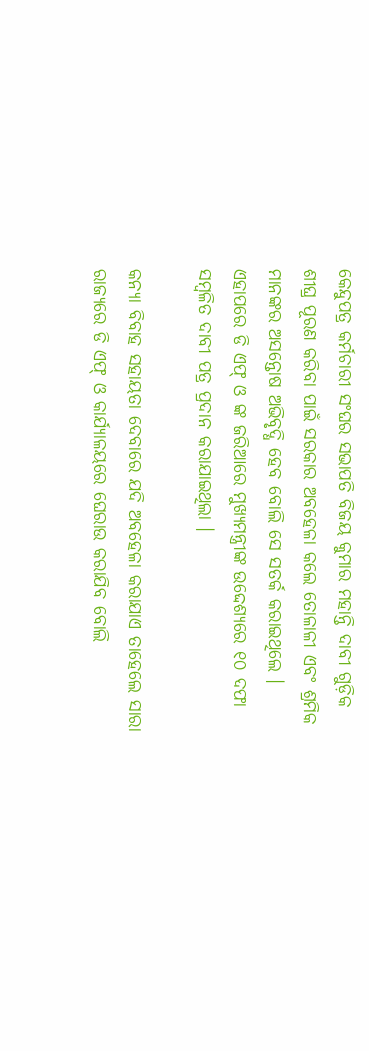କେନ୍ଦୁପତ୍ର କର୍ମଚାରୀ ସଂଘର ସଭାପତି ବିଜୟ କୁମାର ମହାନ୍ତି ଦାବୀ ଗୁଡ଼ିକ ଶୀଘ୍ର ପୂରଣ କରିବା ପାଇଁ ସରକାର ଅବହେଳା କଲେ ତୋଳାଳୀ ଏବଂ ଶ୍ରମିକ ମାନଙ୍କର ଅସନ୍ତୋଷ ଅଭିବୃଦ୍ଧି ହେବ ବୋଲି ସେ ସତର୍କ କରାଇଥିଲେ । ଏହାପରେ ଡି ଏଫ୍ ଓ ଙ୍କ ଜରିଆରେ ମୁଖ୍ୟମନ୍ତ୍ରୀଙ୍କ ଉଦ୍ଦେଶ୍ୟରେ ୧୦ ଦଫା ସମ୍ବଳିତ ଦାବୀ ପତ୍ର ପ୍ରଦାନ କରାଯାଇଥିଲା ।

କନ୍ୟା ବିବାହ ସହାୟତା ଦେବାରେ ଯଦି ଅବହେଳା କରାଯାଏ ତାହେଲେ ସାରା ରାଜ୍ୟରେ ଡି ଏଫ୍ ଓ କାର୍ଯ୍ୟାଳୟରେ ଘେରାଉ କରାଯିବ ବୋଲି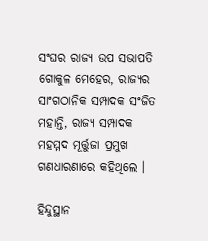ସଂଘର ରାଜ୍ୟ ଉପ ସଭାପତି ଗୋକୁଳ ମେହେର, ରାଜ୍ୟର ସାଂଗଠାନିକ ସମ୍ପାଦକ ସଂଜିତ ମହାନ୍ତି, ରାଜ୍ୟ ସମ୍ପାଦକ ମହମ୍ମଦ ମୂର୍ତ୍ତୁଜା ପ୍ରମୁଖ ଗଣଧାରଣାରେ କହିଥିଲେ ।

ହିନ୍ଦୁସ୍ଥାନ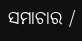ସମାଚାର /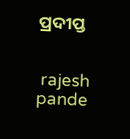ପ୍ରଦୀପ୍ତ


 rajesh pande